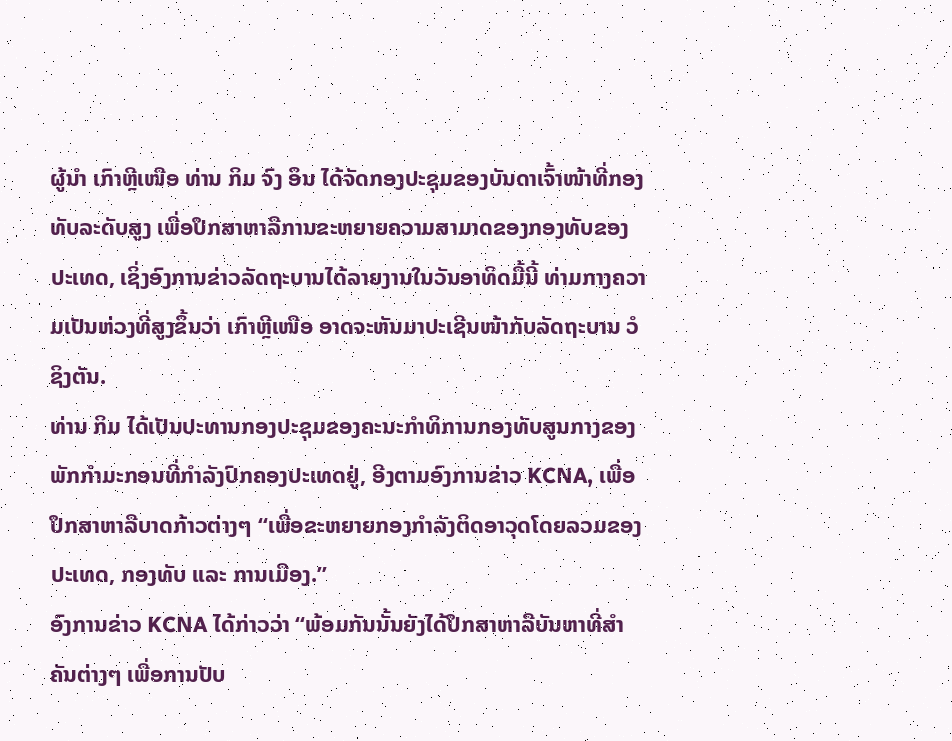ຜູ້ນຳ ເກົາຫຼີເໜືອ ທ່ານ ກິມ ຈົງ ອຶນ ໄດ້ຈັດກອງປະຊຸມຂອງບັນດາເຈົ້າໜ້າທີ່ກອງທັບລະດັບສູງ ເພື່ອປຶກສາຫາລືການຂະຫຍາຍຄວາມສາມາດຂອງກອງທັບຂອງປະເທດ, ເຊິ່ງອົງການຂ່າວລັດຖະບານໄດ້ລາຍງານໃນວັນອາທິດມື້ນີ້ ທ່າມກາງຄວາມເປັນຫ່ວງທີ່ສູງຂຶ້ນວ່າ ເກົາຫຼີເໜືອ ອາດຈະຫັນມາປະເຊີນໜ້າກັບລັດຖະບານ ວໍຊິງຕັນ.
ທ່ານ ກິມ ໄດ້ເປັນປະທານກອງປະຊຸມຂອງຄະນະກຳທິການກອງທັບສູນກາງຂອງ ພັກກຳມະກອນທີ່ກຳລັງປົກຄອງປະເທດຢູ່, ອີງຕາມອົງການຂ່າວ KCNA, ເພື່ອປຶກສາຫາລືບາດກ້າວຕ່າງໆ “ເພື່ອຂະຫຍາຍກອງກຳລັງຕິດອາວຸດໂດຍລວມຂອງປະເທດ, ກອງທັບ ແລະ ການເມືອງ.”
ອົງການຂ່າວ KCNA ໄດ້ກ່າວວ່າ “ພ້ອມກັນນັ້ນຍັງໄດ້ປຶກສາຫາລືບັນຫາທີ່ສຳຄັນຕ່າງໆ ເພື່ອການປັບ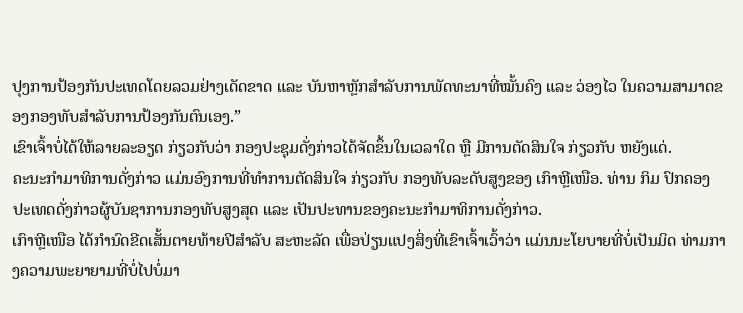ປຸງການປ້ອງກັນປະເທດໂດຍລວມຢ່າງເດັດຂາດ ແລະ ບັນຫາຫຼັກສຳລັບການພັດທະນາທີ່ໝັ້ນຄົງ ແລະ ວ່ອງໄວ ໃນຄວາມສາມາດຂອງກອງທັບສຳລັບການປ້ອງກັນຕົນເອງ.”
ເຂົາເຈົ້າບໍ່ໄດ້ໃຫ້ລາຍລະອຽດ ກ່ຽວກັບວ່າ ກອງປະຊຸມດັ່ງກ່າວໄດ້ຈັດຂຶ້ນໃນເວລາໃດ ຫຼື ມີການຕັດສິນໃຈ ກ່ຽວກັບ ຫຍັງແດ່.
ຄະນະກຳມາທິການດັ່ງກ່າວ ແມ່ນອົງການທີ່ທຳການຕັດສິນໃຈ ກ່ຽວກັບ ກອງທັບລະດັບສູງຂອງ ເກົາຫຼີເໜືອ. ທ່ານ ກິມ ປົກຄອງປະເທດດັ່ງກ່າວຜູ້ບັນຊາການກອງທັບສູງສຸດ ແລະ ເປັນປະທານຂອງຄະນະກຳມາທິການດັ່ງກ່າວ.
ເກົາຫຼີເໜືອ ໄດ້ກຳນົດຂີດເສັ້ນຕາຍທ້າຍປີສຳລັບ ສະຫະລັດ ເພື່ອປ່ຽນແປງສິ່ງທີ່ເຂົາເຈົ້າເວົ້າວ່າ ແມ່ນນະໂຍບາຍທີ່ບໍ່ເປັນມິດ ທ່າມກາງຄວາມພະຍາຍາມທີ່ບໍ່ໄປບໍ່ມາ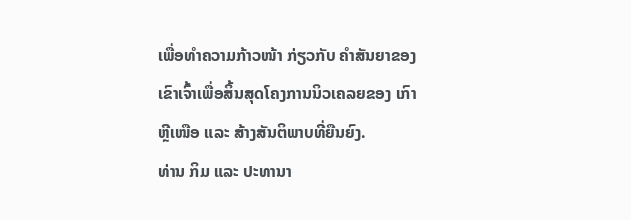ເພື່ອທຳຄວາມກ້າວໜ້າ ກ່ຽວກັບ ຄຳສັນຍາຂອງເຂົາເຈົ້າເພື່ອສິ້ນສຸດໂຄງການນິວເຄລຍຂອງ ເກົາຫຼີເໜືອ ແລະ ສ້າງສັນຕິພາບທີ່ຍືນຍົງ.
ທ່ານ ກິມ ແລະ ປະທານາ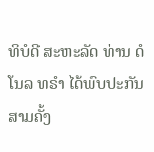ທິບໍດີ ສະຫະລັດ ທ່ານ ດໍໂນລ ທຣຳ ໄດ້ພົບປະກັນສາມຄັ້ງ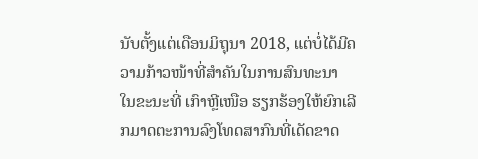ນັບຕັ້ງແຕ່ເດືອນມິຖຸນາ 2018, ແຕ່ບໍ່ໄດ້ມີຄວາມກ້າວໜ້າທີ່ສຳຄັນໃນການສົນທະນາ ໃນຂະນະທີ່ ເກົາຫຼີເໜືອ ຮຽກຮ້ອງໃຫ້ຍົກເລີກມາດຕະການລົງໂທດສາກົນທີ່ເດັດຂາດ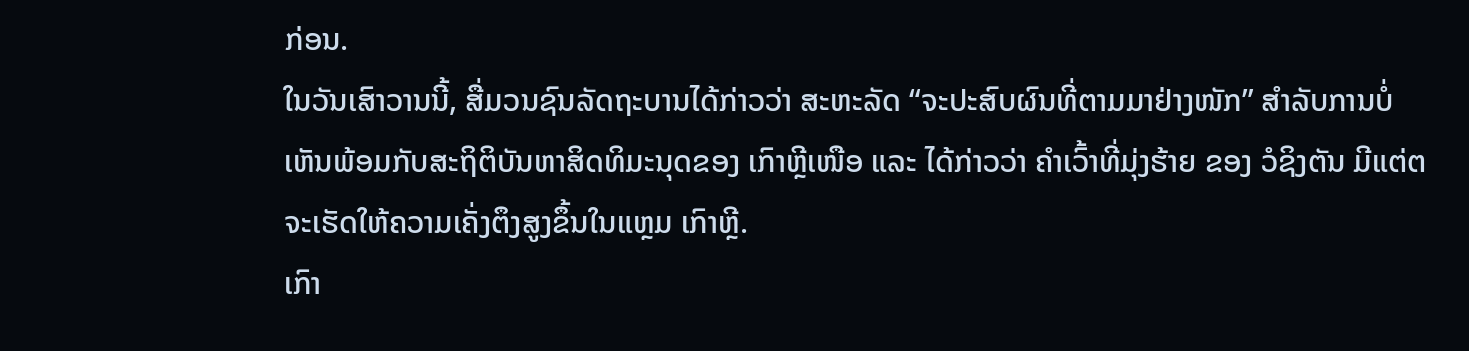ກ່ອນ.
ໃນວັນເສົາວານນີ້, ສື່ມວນຊົນລັດຖະບານໄດ້ກ່າວວ່າ ສະຫະລັດ “ຈະປະສົບຜົນທີ່ຕາມມາຢ່າງໜັກ” ສຳລັບການບໍ່ເຫັນພ້ອມກັບສະຖິຕິບັນຫາສິດທິມະນຸດຂອງ ເກົາຫຼີເໜືອ ແລະ ໄດ້ກ່າວວ່າ ຄຳເວົ້າທີ່ມຸ່ງຮ້າຍ ຂອງ ວໍຊິງຕັນ ມີແຕ່ຕຈະເຮັດໃຫ້ຄວາມເຄັ່ງຕຶງສູງຂຶ້ນໃນແຫຼມ ເກົາຫຼີ.
ເກົາ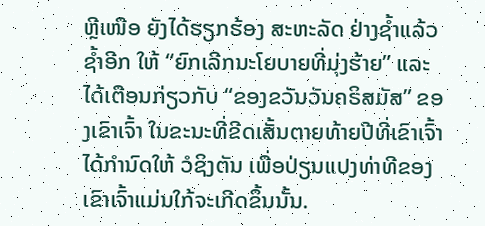ຫຼີເໜືອ ຍັງໄດ້ຮຽກຮ້ອງ ສະຫະລັດ ຢ່າງຊໍ້າແລ້ວຊ້ຳອີກ ໃຫ້ “ຍົກເລີກນະໂຍບາຍທີ່ມຸ່ງຮ້າຍ” ແລະ ໄດ້ເຕືອນກ່ຽວກັບ “ຂອງຂວັນວັນຄຣິສມັສ” ຂອງເຂົາເຈົ້າ ໃນຂະນະທີ່ຂີດເສັ້ນຕາຍທ້າຍປີທີ່ເຂົາເຈົ້າໄດ້ກຳນົດໃຫ້ ວໍຊິງຕັນ ເພື່ອປ່ຽນແປງທ່າທີຂອງເຂົາເຈົ້າແມ່ນໃກ້ຈະເກີດຂຶ້ນນັ້ນ.